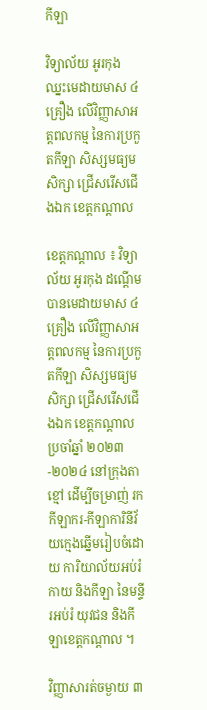កីឡា

វិទ្យាល័យ អូរកុង ឈ្នះមេដាយមាស ៤ គ្រឿង លើវិញ្ញាសាអត្តពលកម្ម នៃការប្រកួតកីឡា សិស្សមធ្យមសិក្សា ជ្រើសរើសជើងឯក ខេត្តកណ្តាល

ខេត្តកណ្តាល ៖ វិទ្យាល័យ អូរកុង ដណ្តើមបានមេដាយមាស ៤ គ្រឿង លើវិញ្ញាសាអត្តពលកម្ម នៃការប្រកួតកីឡា សិស្សមធ្យមសិក្សា ជ្រើសរើសជើងឯក ខេត្តកណ្តាល ប្រចាំឆ្នាំ ២០២៣-២០២៤ នៅក្រុងតាខ្មៅ ដើម្បីចម្រាញ់ រកកីឡាករ-កីឡាការិនីវ័យក្មេងឆ្នើមរៀបចំដោយ ការិយាល័យអប់រំកាយ និងកីឡា នៃមន្ទីរអប់រំ យុវជន និងកីឡាខេត្តកណ្តាល ។

វិញ្ញាសារត់ចម្ងាយ ៣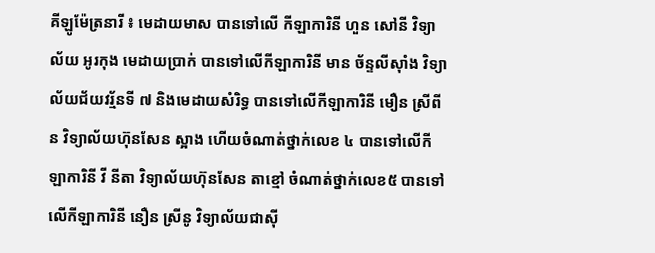គីឡូម៉ែត្រនារី ៖ មេដាយមាស បានទៅលើ កីឡាការិនី ហួន សៅនី វិទ្យាល័យ អូរកុង មេដាយប្រាក់ បានទៅលើកីឡាការិនី មាន ច័ន្ទលីស៊ាំង វិទ្យាល័យជ័យវរ្ម័នទី ៧ និងមេដាយសំរិទ្ធ បានទៅលើកីឡាការិនី មឿន ស្រីពីន វិទ្យាល័យហ៊ុនសែន ស្អាង ហើយចំណាត់ថ្នាក់លេខ ៤ បានទៅលើកីឡាការិនី វី នីតា វិទ្យាល័យហ៊ុនសែន តាខ្មៅ ចំណាត់ថ្នាក់លេខ៥ បានទៅលើកីឡាការិនី នឿន ស្រីនូ វិទ្យាល័យជាស៊ី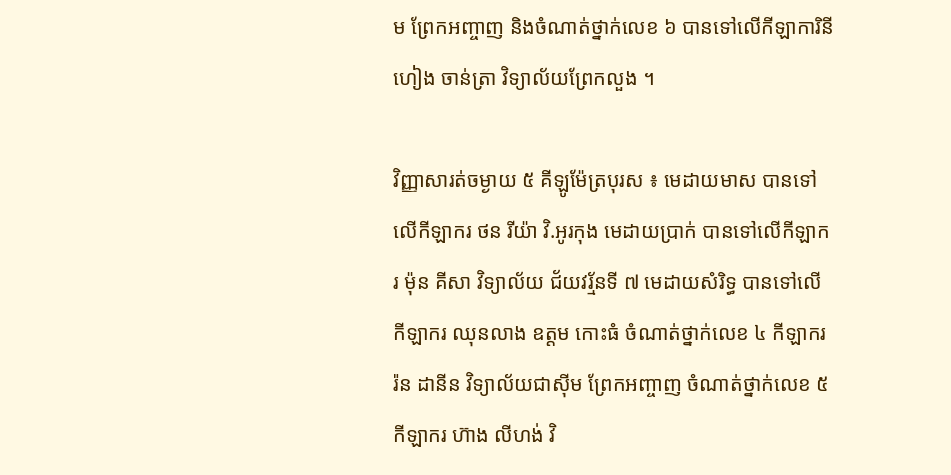ម ព្រែកអញ្ចាញ និងចំណាត់ថ្នាក់លេខ ៦ បានទៅលើកីឡាការិនី ហៀង ចាន់ត្រា វិទ្យាល័យព្រែកលួង ។

វិញ្ញាសារត់ចម្ងាយ ៥ គីឡូម៉ែត្របុរស ៖ មេដាយមាស បានទៅលើកីឡាករ ថន រីយ៉ា វិ.អូរកុង មេដាយប្រាក់ បានទៅលើកីឡាករ ម៉ុន គីសា វិទ្យាល័យ ជ័យវរ្ម័នទី ៧ មេដាយសំរិទ្ធ បានទៅលើកីឡាករ ឈុនលាង ឧត្តម កោះធំ ចំណាត់ថ្នាក់លេខ ៤ កីឡាករ រ៉ន ដានីន វិទ្យាល័យជាស៊ីម ព្រែកអញ្ចាញ ចំណាត់ថ្នាក់លេខ ៥ កីឡាករ ហ៊ាង លីហង់ វិ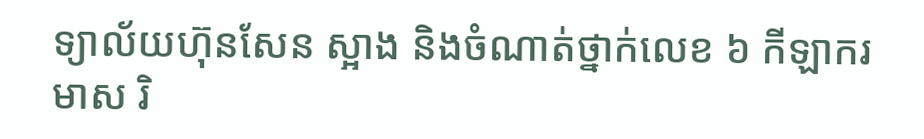ទ្យាល័យហ៊ុនសែន ស្អាង និងចំណាត់ថ្នាក់លេខ ៦ កីឡាករ មាស រិ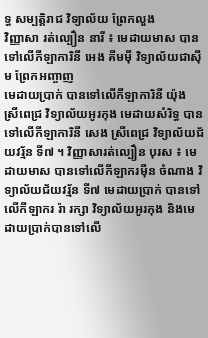ទ្ធ សម្បត្តិរាជ វិទ្យាល័យ ព្រែកលួង
វិញ្ញាសា រត់ល្បឿន នារី ៖ មេដាយមាស បានទៅលើកីឡាការិនី អេង គីមម៉ី វិទ្យាល័យជាស៊ីម ព្រែកអញ្ចាញ
មេដាយប្រាក់ បានទៅលើកីឡាការិនី យ៉ុង ស្រីពេជ្រ វិទ្យាល័យអូរកុង មេដាយសំរិទ្ធ បានទៅលើកីឡាការិនី សេង ស្រីពេជ្រ វិទ្យាល័យជ័យវរ្ម័ន ទី៧ ។ វិញ្ញាសារត់ល្បឿន បុរស ៖ មេដាយមាស បានទៅលើកីឡាករម៉ឺន ចំណាង វិទ្យាល័យជ័យវរ្ម័ន ទី៧ មេដាយប្រាក់ បានទៅលើកីឡាករ រ៉ា រក្សា វិទ្យាល័យអូរកុង និងមេដាយប្រាក់បានទៅលើ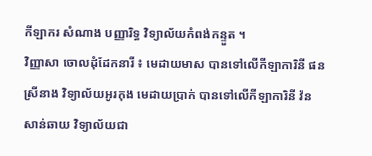កីឡាករ សំណាង បញ្ញារិទ្ធ វិទ្យាល័យកំពង់កន្ទួត ។
វិញ្ញាសា ចោលដុំដែកនារី ៖ មេដាយមាស បានទៅលើកីឡាការិនី ផន ស្រីនាង វិទ្យាល័យអូរកុង មេដាយប្រាក់ បានទៅលើកីឡាការិនី វ៉ន សាន់ឆាយ វិទ្យាល័យជា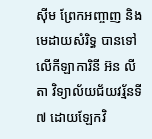ស៊ីម ព្រែកអញ្ចាញ និងមេដាយសំរិទ្ធ បានទៅលើកីឡាការិនី អ៊ន លីតា វិទ្យាល័យជ័យវរ្ម័នទី ៧ ដោយឡែកវិ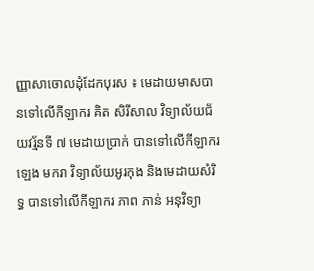ញ្ញាសាចោលដុំដែកបុរស ៖ មេដាយមាសបានទៅលើកីឡាករ គិត សិរីសាល វិទ្យាល័យជ័យវរ្ម័នទី ៧ មេដាយប្រាក់ បានទៅលើកីឡាករ ឡេង មករា វិទ្យាល័យអូរកុង និងមេដាយសំរិទ្ធ បានទៅលើកីឡាករ ភាព ភាន់ អនុវិទ្យា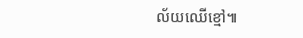ល័យឈើខ្មៅ៕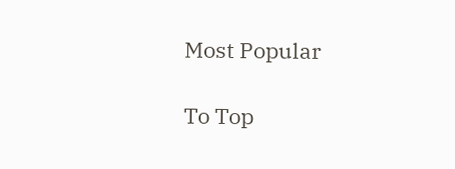Most Popular

To Top